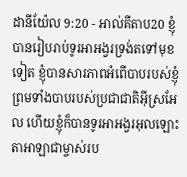ដានីយ៉ែល 9:20 - អាល់គីតាប20 ខ្ញុំបានរៀបរាប់ទូរអាអង្វរទ្រង់តទៅមុខទៀត ខ្ញុំបានសារភាពអំពើបាបរបស់ខ្ញុំ ព្រមទាំងបាបរបស់ប្រជាជាតិអ៊ីស្រអែល ហើយខ្ញុំក៏បានទូរអាអង្វរអុលឡោះតាអាឡាជាម្ចាស់រប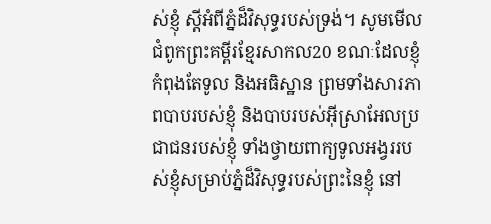ស់ខ្ញុំ ស្ដីអំពីភ្នំដ៏វិសុទ្ធរបស់ទ្រង់។ សូមមើលជំពូកព្រះគម្ពីរខ្មែរសាកល20 ខណៈដែលខ្ញុំកំពុងតែទូល និងអធិស្ឋាន ព្រមទាំងសារភាពបាបរបស់ខ្ញុំ និងបាបរបស់អ៊ីស្រាអែលប្រជាជនរបស់ខ្ញុំ ទាំងថ្វាយពាក្យទូលអង្វររបស់ខ្ញុំសម្រាប់ភ្នំដ៏វិសុទ្ធរបស់ព្រះនៃខ្ញុំ នៅ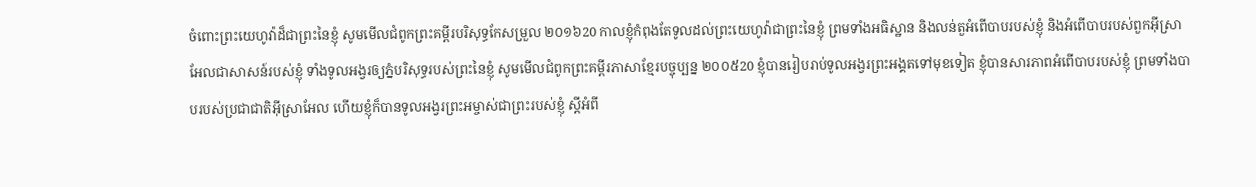ចំពោះព្រះយេហូវ៉ាដ៏ជាព្រះនៃខ្ញុំ សូមមើលជំពូកព្រះគម្ពីរបរិសុទ្ធកែសម្រួល ២០១៦20 កាលខ្ញុំកំពុងតែទូលដល់ព្រះយេហូវ៉ាជាព្រះនៃខ្ញុំ ព្រមទាំងអធិស្ឋាន និងលន់តួអំពើបាបរបស់ខ្ញុំ និងអំពើបាបរបស់ពួកអ៊ីស្រាអែលជាសាសន៍របស់ខ្ញុំ ទាំងទូលអង្វរឲ្យភ្នំបរិសុទ្ធរបស់ព្រះនៃខ្ញុំ សូមមើលជំពូកព្រះគម្ពីរភាសាខ្មែរបច្ចុប្បន្ន ២០០៥20 ខ្ញុំបានរៀបរាប់ទូលអង្វរព្រះអង្គតទៅមុខទៀត ខ្ញុំបានសារភាពអំពើបាបរបស់ខ្ញុំ ព្រមទាំងបាបរបស់ប្រជាជាតិអ៊ីស្រាអែល ហើយខ្ញុំក៏បានទូលអង្វរព្រះអម្ចាស់ជាព្រះរបស់ខ្ញុំ ស្ដីអំពី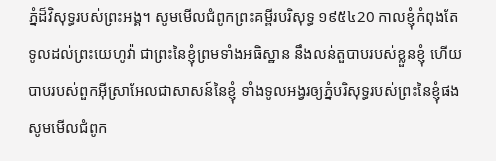ភ្នំដ៏វិសុទ្ធរបស់ព្រះអង្គ។ សូមមើលជំពូកព្រះគម្ពីរបរិសុទ្ធ ១៩៥៤20 កាលខ្ញុំកំពុងតែទូលដល់ព្រះយេហូវ៉ា ជាព្រះនៃខ្ញុំព្រមទាំងអធិស្ឋាន នឹងលន់តួបាបរបស់ខ្លួនខ្ញុំ ហើយបាបរបស់ពួកអ៊ីស្រាអែលជាសាសន៍នៃខ្ញុំ ទាំងទូលអង្វរឲ្យភ្នំបរិសុទ្ធរបស់ព្រះនៃខ្ញុំផង សូមមើលជំពូក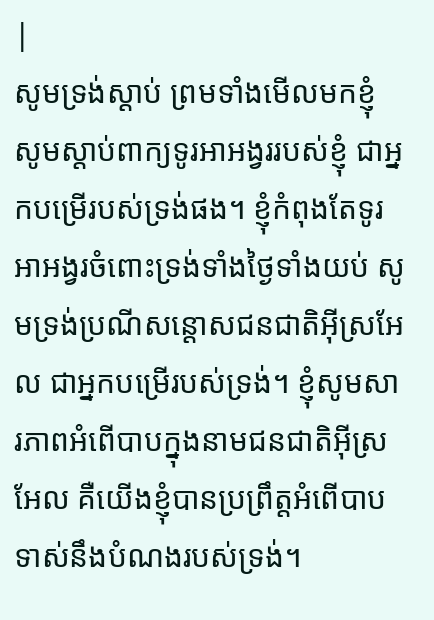|
សូមទ្រង់ស្ដាប់ ព្រមទាំងមើលមកខ្ញុំ សូមស្តាប់ពាក្យទូរអាអង្វររបស់ខ្ញុំ ជាអ្នកបម្រើរបស់ទ្រង់ផង។ ខ្ញុំកំពុងតែទូរអាអង្វរចំពោះទ្រង់ទាំងថ្ងៃទាំងយប់ សូមទ្រង់ប្រណីសន្ដោសជនជាតិអ៊ីស្រអែល ជាអ្នកបម្រើរបស់ទ្រង់។ ខ្ញុំសូមសារភាពអំពើបាបក្នុងនាមជនជាតិអ៊ីស្រអែល គឺយើងខ្ញុំបានប្រព្រឹត្តអំពើបាបទាស់នឹងបំណងរបស់ទ្រង់។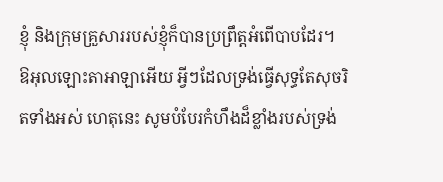ខ្ញុំ និងក្រុមគ្រួសាររបស់ខ្ញុំក៏បានប្រព្រឹត្តអំពើបាបដែរ។
ឱអុលឡោះតាអាឡាអើយ អ្វីៗដែលទ្រង់ធ្វើសុទ្ធតែសុចរិតទាំងអស់ ហេតុនេះ សូមបំបែរកំហឹងដ៏ខ្លាំងរបស់ទ្រង់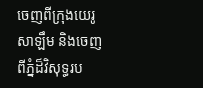ចេញពីក្រុងយេរូសាឡឹម និងចេញពីភ្នំដ៏វិសុទ្ធរប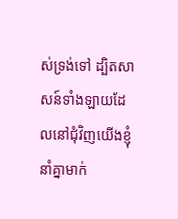ស់ទ្រង់ទៅ ដ្បិតសាសន៍ទាំងឡាយដែលនៅជុំវិញយើងខ្ញុំ នាំគ្នាមាក់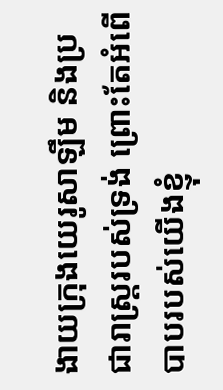ងាយក្រុងយេរូសាឡឹម និងប្រជារាស្ត្ររបស់ទ្រង់ ព្រោះតែអំពើបាបរបស់យើងខ្ញុំ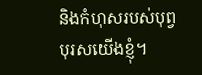និងកំហុសរបស់បុព្វបុរសយើងខ្ញុំ។